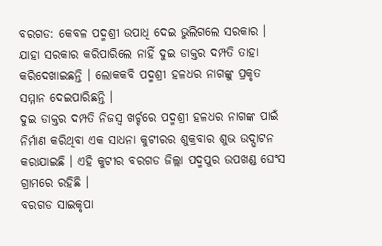ବରଗଡ: କେବଳ ପଦ୍ମଶ୍ରୀ ଉପାଧି ଦେଇ ଭୁଲିଗଲେ ସରକାର । ଯାହା ସରକାର କରିପାରିଲେ ନାହିଁ ଦୁଇ ଡାକ୍ତର ଦମ୍ପତି ତାହା କରିଦେଖାଇଛନ୍ତି । ଲୋକକବି ପଦ୍ମଶ୍ରୀ ହଳଧର ନାଗଙ୍କୁ ପ୍ରକୃତ ସମ୍ମାନ ଦେଇପାରିଛନ୍ତି ।
ଦୁଇ ଡାକ୍ତର ଦମ୍ପତି ନିଜସ୍ଵ ଖର୍ଚ୍ଚରେ ପଦ୍ମଶ୍ରୀ ହଳଧର ନାଗଙ୍କ ପାଇଁ ନିର୍ମାଣ କରିଥିବା ଏକ ସାଧନା କୁଟୀରର ଶୁକ୍ରବାର ଶୁଭ ଉଦ୍ଘାଟନ କରାଯାଇଛି । ଏହି କୁଟୀର ବରଗଡ ଜିଲ୍ଲା ପଦ୍ମପୁର ଉପଖଣ୍ଡ ଘେଂସ ଗ୍ରାମରେ ରହିଛି ।
ବରଗଡ ସାଇକୃପା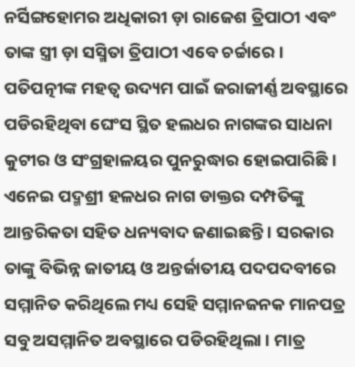ନର୍ସିଙ୍ଗହୋମର ଅଧିକାରୀ ଡ଼ା ରାଜେଶ ତ୍ରିପାଠୀ ଏବଂ ତାଙ୍କ ସ୍ତ୍ରୀ ଡ଼ା ସସ୍ମିତା ତ୍ରିପାଠୀ ଏବେ ଚର୍ଚ୍ଚାରେ । ପତିପତ୍ନୀଙ୍କ ମହତ୍ବ ଉଦ୍ୟମ ପାଇଁ ଜରାଜୀର୍ଣ୍ଣ ଅବସ୍ଥାରେ ପଡିରହିଥିବା ଘେଂସ ସ୍ଥିତ ହଲଧର ନାଗଙ୍କର ସାଧନା କୁଟୀର ଓ ସଂଗ୍ରହାଳୟର ପୁନରୁଦ୍ଧାର ହୋଇପାରିଛି ।
ଏନେଇ ପଦ୍ମଶ୍ରୀ ହଳଧର ନାଗ ଡାକ୍ତର ଦମ୍ପତିଙ୍କୁ ଆନ୍ତରିକତା ସହିତ ଧନ୍ୟବାଦ ଜଣାଇଛନ୍ତି । ସରକାର ତାଙ୍କୁ ବିଭିନ୍ନ ଜାତୀୟ ଓ ଅନ୍ତର୍ଜାତୀୟ ପଦପଦବୀରେ ସମ୍ମାନିତ କରିଥିଲେ ମଧ୍ୟ ସେହି ସମ୍ମାନଜନକ ମାନପତ୍ର ସବୁ ଅସମ୍ମାନିତ ଅବସ୍ଥାରେ ପଡିରହିଥିଲା । ମାତ୍ର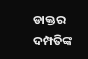ଡାକ୍ତର ଦମ୍ପତିଙ୍କ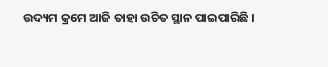ଉଦ୍ୟମ କ୍ରମେ ଆଜି ତାହା ଉଚିତ ସ୍ଥାନ ପାଇପାରିଛି ।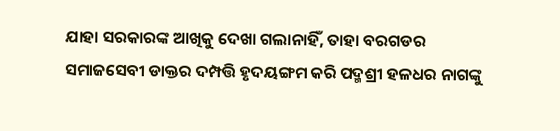ଯାହା ସରକାରଙ୍କ ଆଖିକୁ ଦେଖା ଗଲାନାହିଁ, ତାହା ବରଗଡର ସମାଜସେବୀ ଡାକ୍ତର ଦମ୍ପତ୍ତି ହୃଦୟଙ୍ଗମ କରି ପଦ୍ମଶ୍ରୀ ହଳଧର ନାଗଙ୍କୁ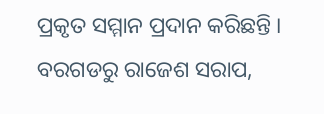ପ୍ରକୃତ ସମ୍ମାନ ପ୍ରଦାନ କରିଛନ୍ତି ।
ବରଗଡରୁ ରାଜେଶ ସରାପ,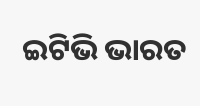ଇଟିଭି ଭାରତ